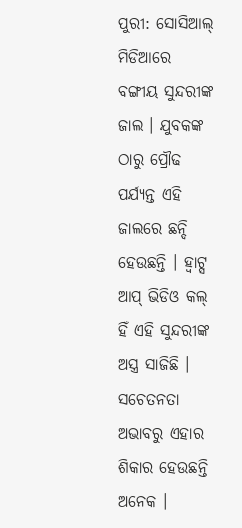ପୁରୀ: ସୋସିଆଲ୍ ମିଡିଆରେ ବଙ୍ଗୀୟ ସୁନ୍ଦରୀଙ୍କ ଜାଲ । ଯୁବକଙ୍କ ଠାରୁ ପ୍ରୌଢ ପର୍ଯ୍ୟନ୍ତ ଏହି ଜାଲରେ ଛନ୍ଦି ହେଉଛନ୍ତି । ହ୍ୱାଟ୍ସ ଆପ୍ ଭିଡିଓ କଲ୍ ହିଁ ଏହି ସୁନ୍ଦରୀଙ୍କ ଅସ୍ତ୍ର ସାଜିଛି । ସଚେତନତା ଅଭାବରୁ ଏହାର ଶିକାର ହେଉଛନ୍ତି ଅନେକ ।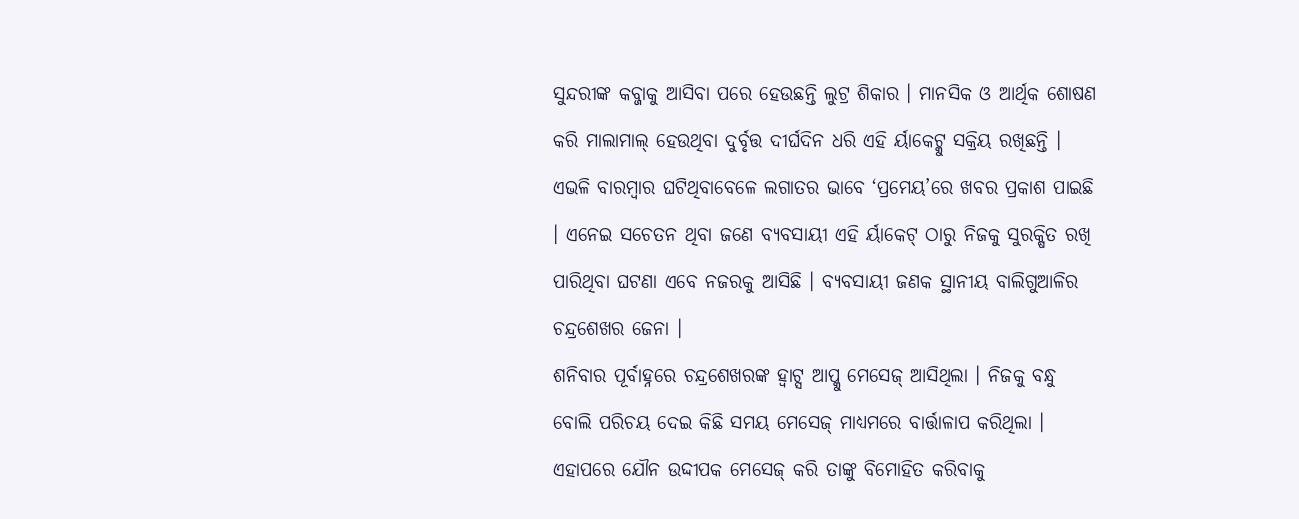ସୁନ୍ଦରୀଙ୍କ କବ୍ଜାକୁ ଆସିବା ପରେ ହେଉଛନ୍ତି ଲୁଟ୍ର ଶିକାର । ମାନସିକ ଓ ଆର୍ଥିକ ଶୋଷଣ କରି ମାଲାମାଲ୍ ହେଉଥିବା ଦୁର୍ବୃତ୍ତ ଦୀର୍ଘଦିନ ଧରି ଏହି ର୍ୟାକେଟ୍କୁ ସକ୍ରିୟ ରଖିଛନ୍ତି । ଏଭଳି ବାରମ୍ବାର ଘଟିଥିବାବେଳେ ଲଗାତର ଭାବେ ‘ପ୍ରମେୟ’ରେ ଖବର ପ୍ରକାଶ ପାଇଛି । ଏନେଇ ସଚେତନ ଥିବା ଜଣେ ବ୍ୟବସାୟୀ ଏହି ର୍ୟାକେଟ୍ ଠାରୁ ନିଜକୁ ସୁରକ୍ଷିତ ରଖି ପାରିଥିବା ଘଟଣା ଏବେ ନଜରକୁ ଆସିଛି । ବ୍ୟବସାୟୀ ଜଣକ ସ୍ଥାନୀୟ ବାଲିଗୁଆଳିର ଚନ୍ଦ୍ରଶେଖର ଜେନା ।
ଶନିବାର ପୂର୍ବାହ୍ନରେ ଚନ୍ଦ୍ରଶେଖରଙ୍କ ହ୍ୱାଟ୍ସ ଆପ୍କୁ ମେସେଜ୍ ଆସିଥିଲା । ନିଜକୁ ବନ୍ଧୁ ବୋଲି ପରିଚୟ ଦେଇ କିଛି ସମୟ ମେସେଜ୍ ମାଧ୍ୟମରେ ବାର୍ତ୍ତାଳାପ କରିଥିଲା । ଏହାପରେ ଯୌନ ଉଦ୍ଦୀପକ ମେସେଜ୍ କରି ତାଙ୍କୁ ବିମୋହିତ କରିବାକୁ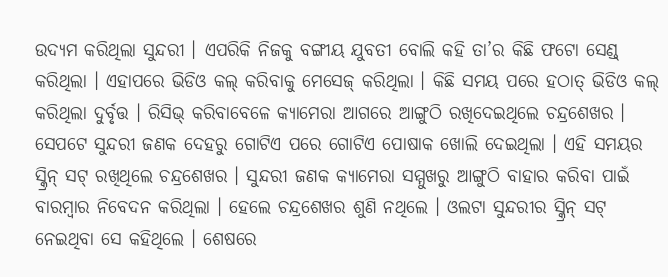ଉଦ୍ୟମ କରିଥିଲା ସୁନ୍ଦରୀ । ଏପରିକି ନିଜକୁ ବଙ୍ଗୀୟ ଯୁବତୀ ବୋଲି କହି ତା’ର କିଛି ଫଟୋ ସେଣ୍ଡ୍ କରିଥିଲା । ଏହାପରେ ଭିଡିଓ କଲ୍ କରିବାକୁ ମେସେଜ୍ କରିଥିଲା । କିଛି ସମୟ ପରେ ହଠାତ୍ ଭିଡିଓ କଲ୍ କରିଥିଲା ଦୁର୍ବୃତ୍ତ । ରିସିଭ୍ କରିବାବେଳେ କ୍ୟାମେରା ଆଗରେ ଆଙ୍ଗୁଠି ରଖିଦେଇଥିଲେ ଚନ୍ଦ୍ରଶେଖର । ସେପଟେ ସୁନ୍ଦରୀ ଜଣକ ଦେହରୁ ଗୋଟିଏ ପରେ ଗୋଟିଏ ପୋଷାକ ଖୋଲି ଦେଇଥିଲା । ଏହି ସମୟର ସ୍କ୍ରିନ୍ ସଟ୍ ରଖିଥିଲେ ଚନ୍ଦ୍ରଶେଖର । ସୁନ୍ଦରୀ ଜଣକ କ୍ୟାମେରା ସମ୍ମୁଖରୁ ଆଙ୍ଗୁଠି ବାହାର କରିବା ପାଇଁ ବାରମ୍ବାର ନିବେଦନ କରିଥିଲା । ହେଲେ ଚନ୍ଦ୍ରଶେଖର ଶୁଣି ନଥିଲେ । ଓଲଟା ସୁନ୍ଦରୀର ସ୍କ୍ରିନ୍ ସଟ୍ ନେଇଥିବା ସେ କହିଥିଲେ । ଶେଷରେ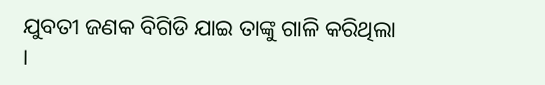ଯୁବତୀ ଜଣକ ବିଗିଡି ଯାଇ ତାଙ୍କୁ ଗାଳି କରିଥିଲା ।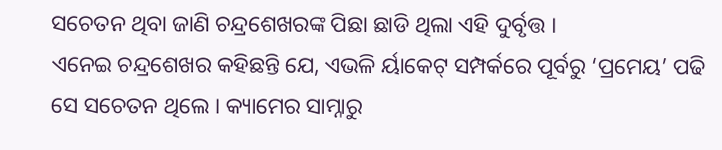ସଚେତନ ଥିବା ଜାଣି ଚନ୍ଦ୍ରଶେଖରଙ୍କ ପିଛା ଛାଡି ଥିଲା ଏହି ଦୁର୍ବୃତ୍ତ ।
ଏନେଇ ଚନ୍ଦ୍ରଶେଖର କହିଛନ୍ତି ଯେ, ଏଭଳି ର୍ୟାକେଟ୍ ସମ୍ପର୍କରେ ପୂର୍ବରୁ ‘ପ୍ରମେୟ’ ପଢି ସେ ସଚେତନ ଥିଲେ । କ୍ୟାମେର ସାମ୍ନାରୁ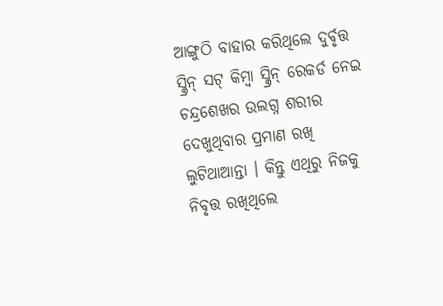ଆଙ୍ଗୁଠି ବାହାର କରିଥିଲେ ଦୁର୍ବୃତ୍ତ ସ୍କ୍ରିନ୍ ସଟ୍ କିମ୍ବା ସ୍କ୍ରିନ୍ ରେକର୍ଡ ନେଇ ଚନ୍ଦ୍ରଶେଖର ଉଲଗ୍ନ ଶରୀର ଦେଖୁଥିବାର ପ୍ରମାଣ ରଖି ଲୁଟିଥାଆନ୍ତା । କିନ୍ତୁ ଏଥିରୁ ନିଜକୁ ନିବୃତ୍ତ ରଖିଥିଲେ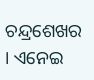ଚନ୍ଦ୍ରଶେଖର । ଏନେଇ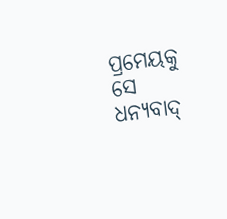ପ୍ରମେୟକୁ ସେ ଧନ୍ୟବାଦ୍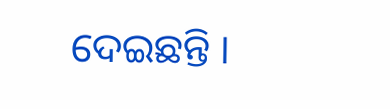ଦେଇଛନ୍ତି ।